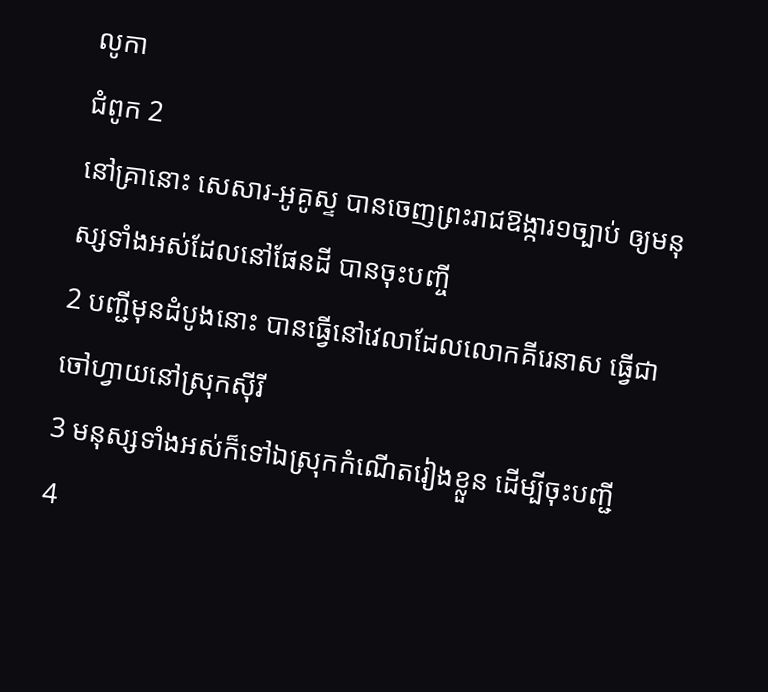លូកា
ជំពូក 2
នៅគ្រានោះ សេសារ-អូគូស្ទ បានចេញព្រះរាជឱង្ការ១ច្បាប់ ឲ្យមនុស្សទាំងអស់ដែលនៅផែនដី បានចុះបញ្ចី
2 បញ្ជីមុនដំបូងនោះ បានធ្វើនៅវេលាដែលលោកគីរេនាស ធ្វើជាចៅហ្វាយនៅស្រុកស៊ីរី
3 មនុស្សទាំងអស់ក៏ទៅឯស្រុកកំណើតរៀងខ្លួន ដើម្បីចុះបញ្ជី
4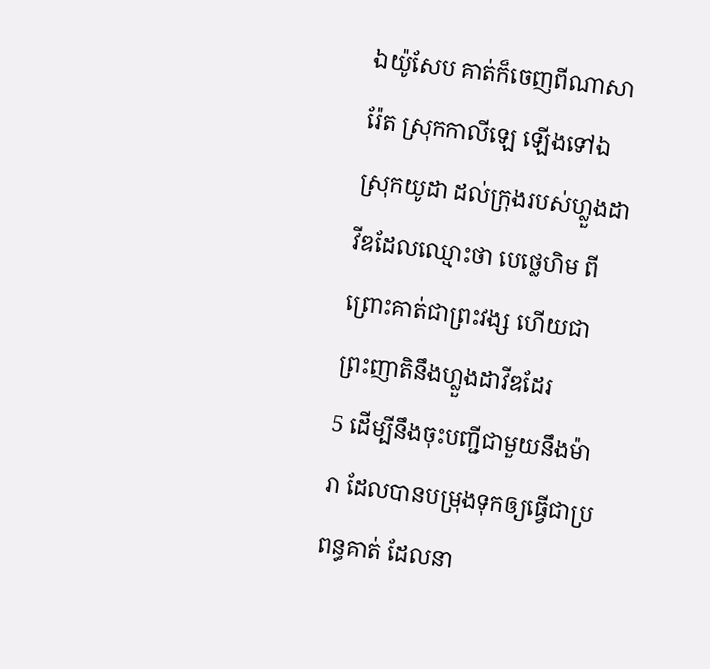ឯយ៉ូសែប គាត់ក៏ចេញពីណាសារ៉ែត ស្រុកកាលីឡេ ឡើងទៅឯស្រុកយូដា ដល់ក្រុងរបស់ហ្លួងដាវីឌដែលឈ្មោះថា បេថ្លេហិម ពីព្រោះគាត់ជាព្រះវង្ស ហើយជាព្រះញាតិនឹងហ្លួងដាវីឌដែរ
5 ដើម្បីនឹងចុះបញ្ជីជាមួយនឹងម៉ារា ដែលបានបម្រុងទុកឲ្យធ្វើជាប្រពន្ធគាត់ ដែលនា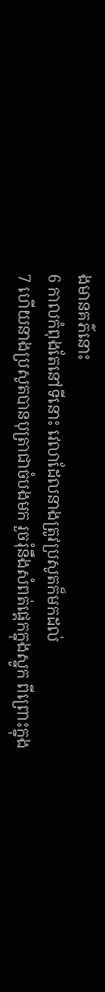ងមានគភ៌នោះ
6 កាលកំពុងតែនៅទីនោះ វេលាដែលនាងត្រូវប្រសូតក៏មកដល់
7 ហើយនាងប្រសូតបានបុត្រាជាចំបងមក រួចរុំនឹងសំពត់ផ្តេកក្នុងស្នូក ពីព្រោះក្នុង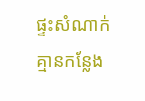ផ្ទះសំណាក់គ្មានកន្លែង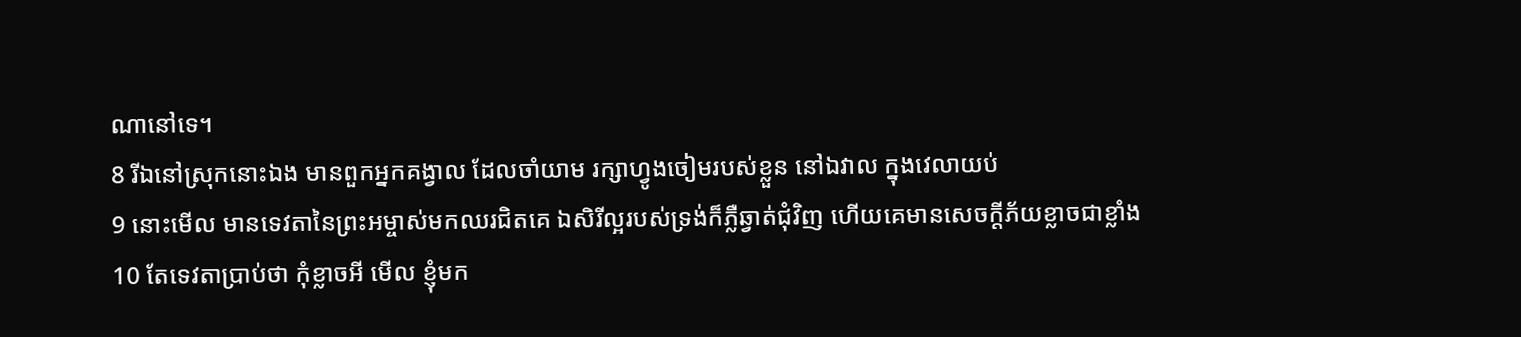ណានៅទេ។
8 រីឯនៅស្រុកនោះឯង មានពួកអ្នកគង្វាល ដែលចាំយាម រក្សាហ្វូងចៀមរបស់ខ្លួន នៅឯវាល ក្នុងវេលាយប់
9 នោះមើល មានទេវតានៃព្រះអម្ចាស់មកឈរជិតគេ ឯសិរីល្អរបស់ទ្រង់ក៏ភ្លឺឆ្វាត់ជុំវិញ ហើយគេមានសេចក្ដីភ័យខ្លាចជាខ្លាំង
10 តែទេវតាប្រាប់ថា កុំខ្លាចអី មើល ខ្ញុំមក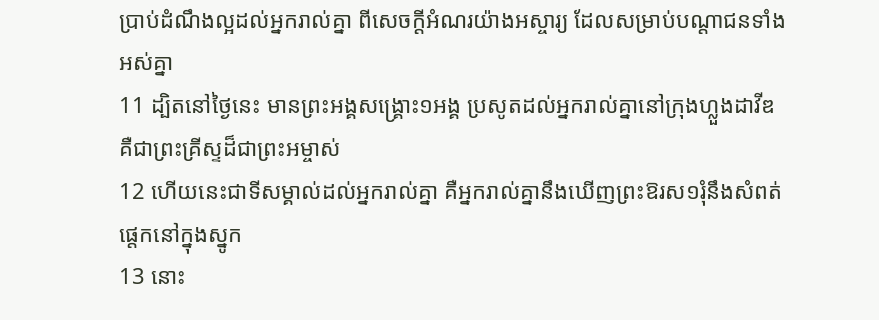ប្រាប់ដំណឹងល្អដល់អ្នករាល់គ្នា ពីសេចក្ដីអំណរយ៉ាងអស្ចារ្យ ដែលសម្រាប់បណ្តាជនទាំងអស់គ្នា
11 ដ្បិតនៅថ្ងៃនេះ មានព្រះអង្គសង្គ្រោះ១អង្គ ប្រសូតដល់អ្នករាល់គ្នានៅក្រុងហ្លួងដាវីឌ គឺជាព្រះគ្រីស្ទដ៏ជាព្រះអម្ចាស់
12 ហើយនេះជាទីសម្គាល់ដល់អ្នករាល់គ្នា គឺអ្នករាល់គ្នានឹងឃើញព្រះឱរស១រុំនឹងសំពត់ផ្តេកនៅក្នុងស្នូក
13 នោះ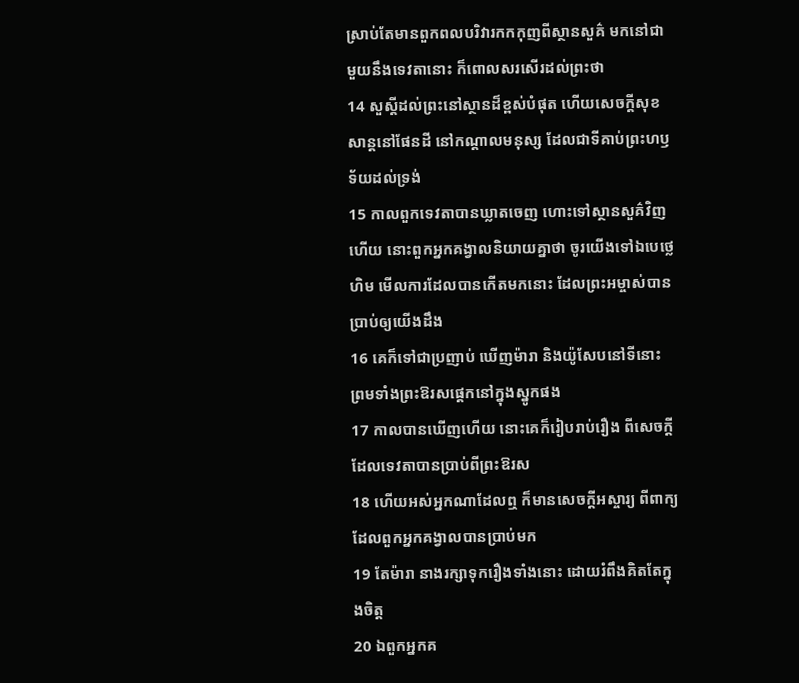ស្រាប់តែមានពួកពលបរិវារកកកុញពីស្ថានសួគ៌ មកនៅជាមួយនឹងទេវតានោះ ក៏ពោលសរសើរដល់ព្រះថា
14 សួស្តីដល់ព្រះនៅស្ថានដ៏ខ្ពស់បំផុត ហើយសេចក្ដីសុខសាន្តនៅផែនដី នៅកណ្តាលមនុស្ស ដែលជាទីគាប់ព្រះហឫទ័យដល់ទ្រង់
15 កាលពួកទេវតាបានឃ្លាតចេញ ហោះទៅស្ថានសួគ៌វិញហើយ នោះពួកអ្នកគង្វាលនិយាយគ្នាថា ចូរយើងទៅឯបេថ្លេហិម មើលការដែលបានកើតមកនោះ ដែលព្រះអម្ចាស់បានប្រាប់ឲ្យយើងដឹង
16 គេក៏ទៅជាប្រញាប់ ឃើញម៉ារា និងយ៉ូសែបនៅទីនោះ ព្រមទាំងព្រះឱរសផ្តេកនៅក្នុងស្នូកផង
17 កាលបានឃើញហើយ នោះគេក៏រៀបរាប់រឿង ពីសេចក្ដីដែលទេវតាបានប្រាប់ពីព្រះឱរស
18 ហើយអស់អ្នកណាដែលឮ ក៏មានសេចក្ដីអស្ចារ្យ ពីពាក្យដែលពួកអ្នកគង្វាលបានប្រាប់មក
19 តែម៉ារា នាងរក្សាទុករឿងទាំងនោះ ដោយរំពឹងគិតតែក្នុងចិត្ត
20 ឯពួកអ្នកគ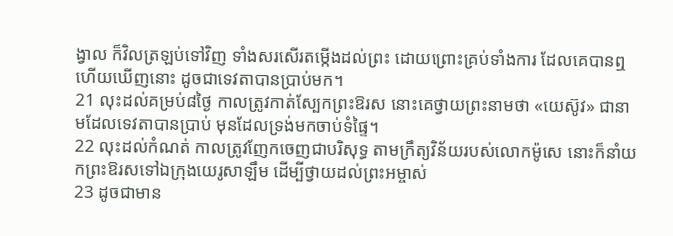ង្វាល ក៏វិលត្រឡប់ទៅវិញ ទាំងសរសើរតម្កើងដល់ព្រះ ដោយព្រោះគ្រប់ទាំងការ ដែលគេបានឮ ហើយឃើញនោះ ដូចជាទេវតាបានប្រាប់មក។
21 លុះដល់គម្រប់៨ថ្ងៃ កាលត្រូវកាត់ស្បែកព្រះឱរស នោះគេថ្វាយព្រះនាមថា «យេស៊ូវ» ជានាមដែលទេវតាបានប្រាប់ មុនដែលទ្រង់មកចាប់ទំផ្ទៃ។
22 លុះដល់កំណត់ កាលត្រូវញែកចេញជាបរិសុទ្ធ តាមក្រឹត្យវិន័យរបស់លោកម៉ូសេ នោះក៏នាំយកព្រះឱរសទៅឯក្រុងយេរូសាឡឹម ដើម្បីថ្វាយដល់ព្រះអម្ចាស់
23 ដូចជាមាន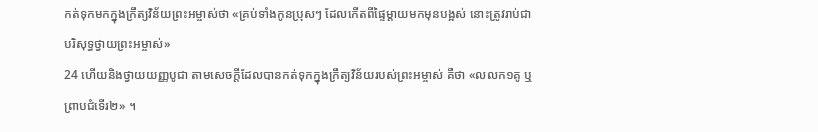កត់ទុកមកក្នុងក្រឹត្យវិន័យព្រះអម្ចាស់ថា «គ្រប់ទាំងកូនប្រុសៗ ដែលកើតពីផ្ទៃម្តាយមកមុនបង្អស់ នោះត្រូវរាប់ជាបរិសុទ្ធថ្វាយព្រះអម្ចាស់»
24 ហើយនិងថ្វាយយញ្ញបូជា តាមសេចក្ដីដែលបានកត់ទុកក្នុងក្រឹត្យវិន័យរបស់ព្រះអម្ចាស់ គឺថា «លលក១គូ ឬព្រាបជំទើរ២» ។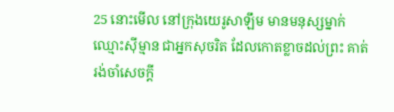25 នោះមើល នៅក្រុងយេរូសាឡឹម មានមនុស្សម្នាក់ឈ្មោះស៊ីម្មាន ជាអ្នកសុចរិត ដែលកោតខ្លាចដល់ព្រះ គាត់រង់ចាំសេចក្ដី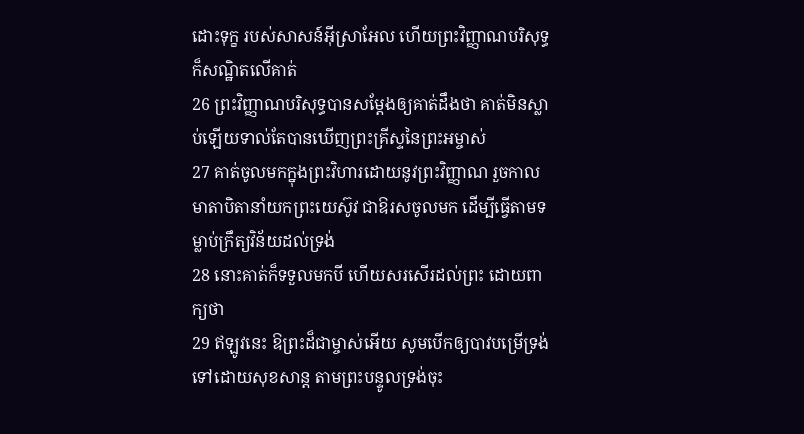ដោះទុក្ខ របស់សាសន៍អ៊ីស្រាអែល ហើយព្រះវិញ្ញាណបរិសុទ្ធក៏សណ្ឋិតលើគាត់
26 ព្រះវិញ្ញាណបរិសុទ្ធបានសម្ដែងឲ្យគាត់ដឹងថា គាត់មិនស្លាប់ឡើយទាល់តែបានឃើញព្រះគ្រីស្ទនៃព្រះអម្ចាស់
27 គាត់ចូលមកក្នុងព្រះវិហារដោយនូវព្រះវិញ្ញាណ រួចកាលមាតាបិតានាំយកព្រះយេស៊ូវ ជាឱរសចូលមក ដើម្បីធ្វើតាមទម្លាប់ក្រឹត្យវិន័យដល់ទ្រង់
28 នោះគាត់ក៏ទទួលមកបី ហើយសរសើរដល់ព្រះ ដោយពាក្យថា
29 ឥឡូវនេះ ឱព្រះដ៏ជាម្ចាស់អើយ សូមបើកឲ្យបាវបម្រើទ្រង់ទៅដោយសុខសាន្ត តាមព្រះបន្ទូលទ្រង់ចុះ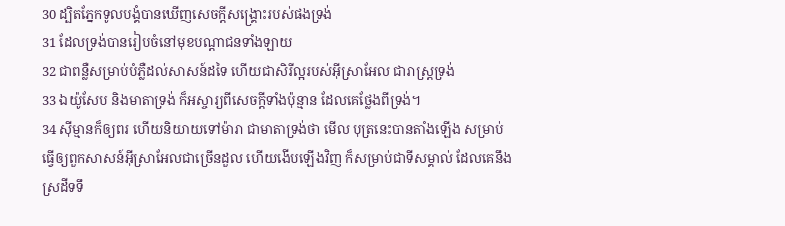30 ដ្បិតភ្នែកទូលបង្គំបានឃើញសេចក្ដីសង្គ្រោះរបស់ផងទ្រង់
31 ដែលទ្រង់បានរៀបចំនៅមុខបណ្តាជនទាំងឡាយ
32 ជាពន្លឺសម្រាប់បំភ្លឺដល់សាសន៍ដទៃ ហើយជាសិរីល្អរបស់អ៊ីស្រាអែល ជារាស្ត្រទ្រង់
33 ឯយ៉ូសែប និងមាតាទ្រង់ ក៏អស្ចារ្យពីសេចក្ដីទាំងប៉ុន្មាន ដែលគេថ្លែងពីទ្រង់។
34 ស៊ីម្មានក៏ឲ្យពរ ហើយនិយាយទៅម៉ារា ជាមាតាទ្រង់ថា មើល បុត្រនេះបានតាំងឡើង សម្រាប់ធ្វើឲ្យពួកសាសន៍អ៊ីស្រាអែលជាច្រើនដួល ហើយងើបឡើងវិញ ក៏សម្រាប់ជាទីសម្គាល់ ដែលគេនឹងស្រដីទទឹ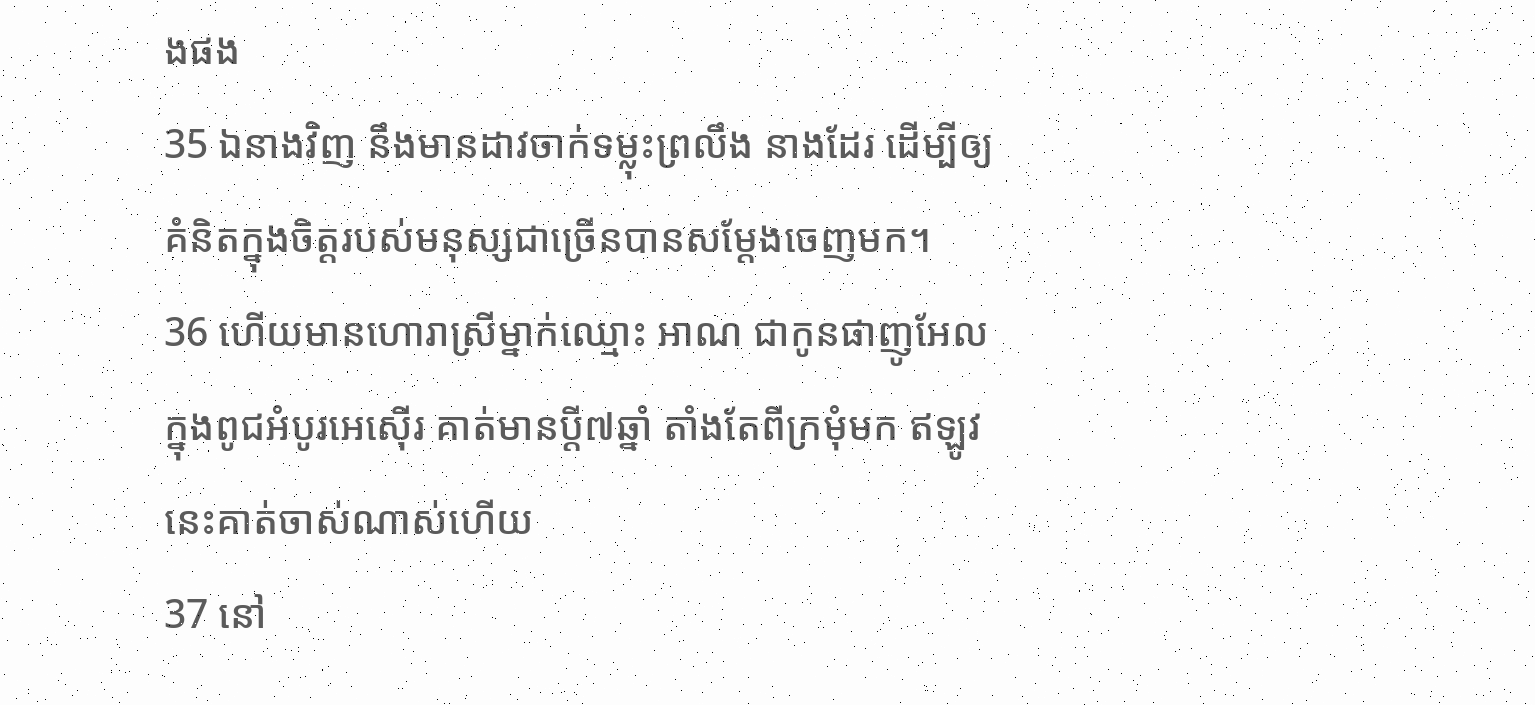ងផង
35 ឯនាងវិញ នឹងមានដាវចាក់ទម្លុះព្រលឹង នាងដែរ ដើម្បីឲ្យគំនិតក្នុងចិត្តរបស់មនុស្សជាច្រើនបានសម្ដែងចេញមក។
36 ហើយមានហោរាស្រីម្នាក់ឈ្មោះ អាណ ជាកូនផាញូអែល ក្នុងពូជអំបូរអេស៊ើរ គាត់មានប្ដី៧ឆ្នាំ តាំងតែពីក្រមុំមក ឥឡូវនេះគាត់ចាស់ណាស់ហើយ
37 នៅ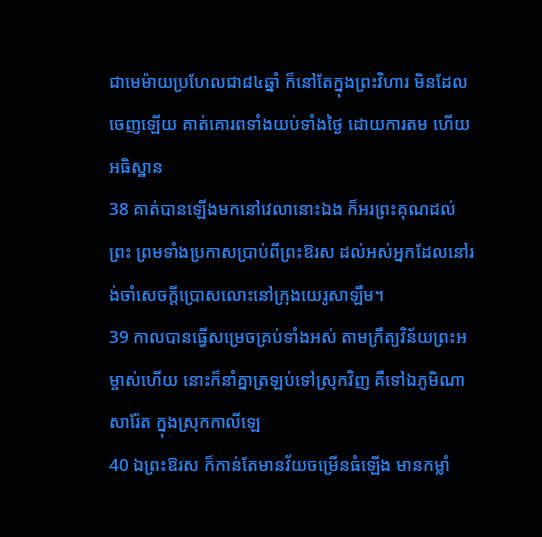ជាមេម៉ាយប្រហែលជា៨៤ឆ្នាំ ក៏នៅតែក្នុងព្រះវិហារ មិនដែលចេញឡើយ គាត់គោរពទាំងយប់ទាំងថ្ងៃ ដោយការតម ហើយអធិស្ឋាន
38 គាត់បានឡើងមកនៅវេលានោះឯង ក៏អរព្រះគុណដល់ព្រះ ព្រមទាំងប្រកាសប្រាប់ពីព្រះឱរស ដល់អស់អ្នកដែលនៅរង់ចាំសេចក្ដីប្រោសលោះនៅក្រុងយេរូសាឡឹម។
39 កាលបានធ្វើសម្រេចគ្រប់ទាំងអស់ តាមក្រឹត្យវិន័យព្រះអម្ចាស់ហើយ នោះក៏នាំគ្នាត្រឡប់ទៅស្រុកវិញ គឺទៅឯភូមិណាសារ៉ែត ក្នុងស្រុកកាលីឡេ
40 ឯព្រះឱរស ក៏កាន់តែមានវ័យចម្រើនធំឡើង មានកម្លាំ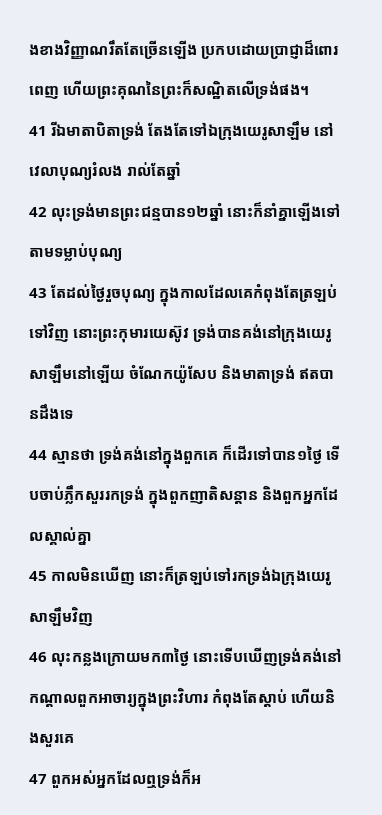ងខាងវិញ្ញាណរឹតតែច្រើនឡើង ប្រកបដោយប្រាជ្ញាដ៏ពោរពេញ ហើយព្រះគុណនៃព្រះក៏សណ្ឋិតលើទ្រង់ផង។
41 រីឯមាតាបិតាទ្រង់ តែងតែទៅឯក្រុងយេរូសាឡឹម នៅវេលាបុណ្យរំលង រាល់តែឆ្នាំ
42 លុះទ្រង់មានព្រះជន្មបាន១២ឆ្នាំ នោះក៏នាំគ្នាឡើងទៅ តាមទម្លាប់បុណ្យ
43 តែដល់ថ្ងៃរួចបុណ្យ ក្នុងកាលដែលគេកំពុងតែត្រឡប់ទៅវិញ នោះព្រះកុមារយេស៊ូវ ទ្រង់បានគង់នៅក្រុងយេរូសាឡឹមនៅឡើយ ចំណែកយ៉ូសែប និងមាតាទ្រង់ ឥតបានដឹងទេ
44 ស្មានថា ទ្រង់គង់នៅក្នុងពួកគេ ក៏ដើរទៅបាន១ថ្ងៃ ទើបចាប់ភ្លឹកសួររកទ្រង់ ក្នុងពួកញាតិសន្តាន និងពួកអ្នកដែលស្គាល់គ្នា
45 កាលមិនឃើញ នោះក៏ត្រឡប់ទៅរកទ្រង់ឯក្រុងយេរូសាឡឹមវិញ
46 លុះកន្លងក្រោយមក៣ថ្ងៃ នោះទើបឃើញទ្រង់គង់នៅកណ្តាលពួកអាចារ្យក្នុងព្រះវិហារ កំពុងតែស្តាប់ ហើយនិងសួរគេ
47 ពួកអស់អ្នកដែលឮទ្រង់ក៏អ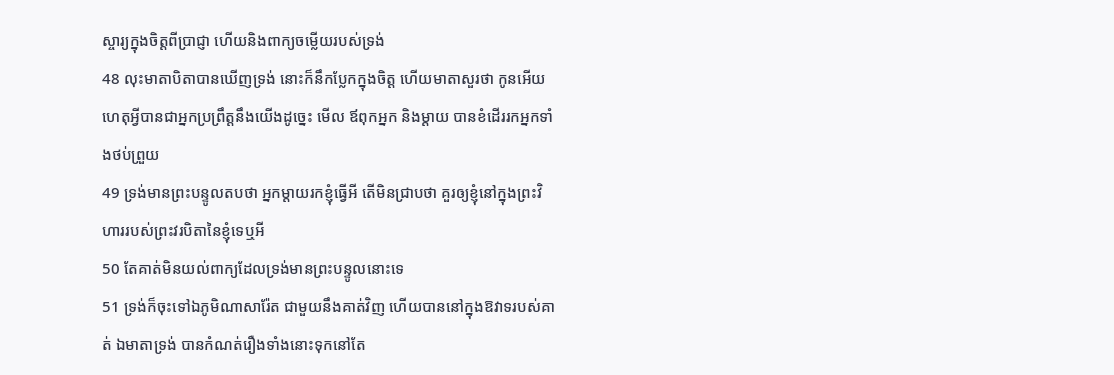ស្ចារ្យក្នុងចិត្តពីប្រាជ្ញា ហើយនិងពាក្យចម្លើយរបស់ទ្រង់
48 លុះមាតាបិតាបានឃើញទ្រង់ នោះក៏នឹកប្លែកក្នុងចិត្ត ហើយមាតាសួរថា កូនអើយ ហេតុអ្វីបានជាអ្នកប្រព្រឹត្តនឹងយើងដូច្នេះ មើល ឪពុកអ្នក និងម្តាយ បានខំដើររកអ្នកទាំងថប់ព្រួយ
49 ទ្រង់មានព្រះបន្ទូលតបថា អ្នកម្តាយរកខ្ញុំធ្វើអី តើមិនជ្រាបថា គួរឲ្យខ្ញុំនៅក្នុងព្រះវិហាររបស់ព្រះវរបិតានៃខ្ញុំទេឬអី
50 តែគាត់មិនយល់ពាក្យដែលទ្រង់មានព្រះបន្ទូលនោះទេ
51 ទ្រង់ក៏ចុះទៅឯភូមិណាសារ៉ែត ជាមួយនឹងគាត់វិញ ហើយបាននៅក្នុងឱវាទរបស់គាត់ ឯមាតាទ្រង់ បានកំណត់រឿងទាំងនោះទុកនៅតែ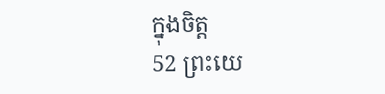ក្នុងចិត្ត
52 ព្រះយេ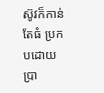ស៊ូវក៏កាន់តែធំ ប្រកបដោយប្រា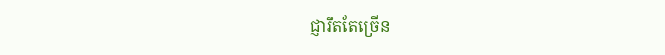ជ្ញារឹតតែច្រើន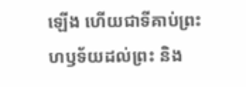ឡើង ហើយជាទីគាប់ព្រះហឫទ័យដល់ព្រះ និង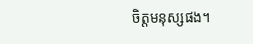ចិត្តមនុស្សផង។